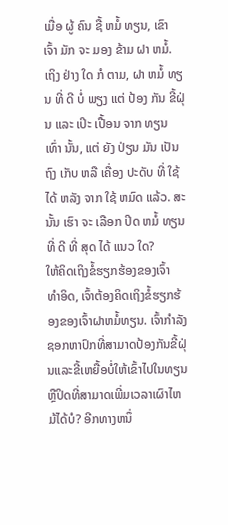ເມື່ອ ຜູ້ ຄົນ ຊື້ ຫມໍ້ ທຽນ, ເຂົາ ເຈົ້າ ມັກ ຈະ ມອງ ຂ້າມ ຝາ ຫມໍ້. ເຖິງ ຢ່າງ ໃດ ກໍ ຕາມ, ຝາ ຫມໍ້ ທຽນ ທີ່ ດີ ບໍ່ ພຽງ ແຕ່ ປ້ອງ ກັນ ຂີ້ຝຸ່ນ ແລະ ເປິະ ເປື້ອນ ຈາກ ທຽນ ເທົ່າ ນັ້ນ, ແຕ່ ຍັງ ປ່ຽນ ມັນ ເປັນ ຖົງ ເກັບ ຫລື ເຄື່ອງ ປະດັບ ທີ່ ໃຊ້ ໄດ້ ຫລັງ ຈາກ ໃຊ້ ຫມົດ ແລ້ວ. ສະ ນັ້ນ ເຮົາ ຈະ ເລືອກ ປິດ ຫມໍ້ ທຽນ ທີ່ ດີ ທີ່ ສຸດ ໄດ້ ແນວ ໃດ?
ໃຫ້ຄິດເຖິງຂໍ້ຮຽກຮ້ອງຂອງເຈົ້າ
ທໍາອິດ, ເຈົ້າຕ້ອງຄິດເຖິງຂໍ້ຮຽກຮ້ອງຂອງເຈົ້າຝາຫມໍ້ທຽນ. ເຈົ້າກໍາລັງຊອກຫາປົກທີ່ສາມາດປ້ອງກັນຂີ້ຝຸ່ນແລະຂີ້ເຫຍື້ອບໍ່ໃຫ້ເຂົ້າໄປໃນທຽນ ຫຼືປິດທີ່ສາມາດເພີ່ມເວລາເຜົາໄຫມ້ໄດ້ບໍ? ອີກທາງຫນຶ່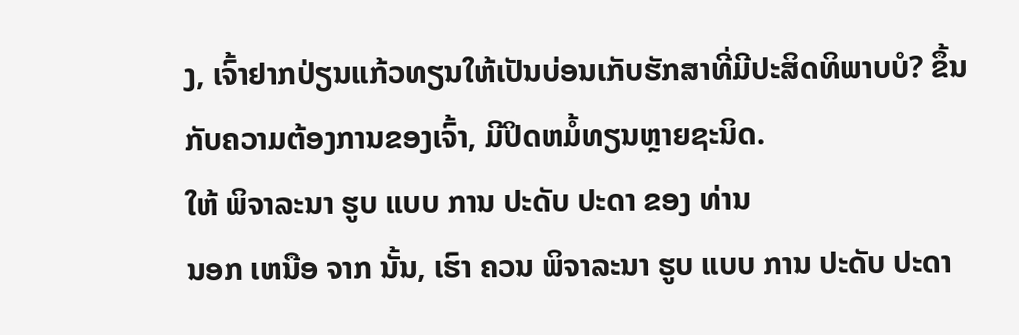ງ, ເຈົ້າຢາກປ່ຽນແກ້ວທຽນໃຫ້ເປັນບ່ອນເກັບຮັກສາທີ່ມີປະສິດທິພາບບໍ? ຂຶ້ນກັບຄວາມຕ້ອງການຂອງເຈົ້າ, ມີປິດຫມໍ້ທຽນຫຼາຍຊະນິດ.
ໃຫ້ ພິຈາລະນາ ຮູບ ແບບ ການ ປະດັບ ປະດາ ຂອງ ທ່ານ
ນອກ ເຫນືອ ຈາກ ນັ້ນ, ເຮົາ ຄວນ ພິຈາລະນາ ຮູບ ແບບ ການ ປະດັບ ປະດາ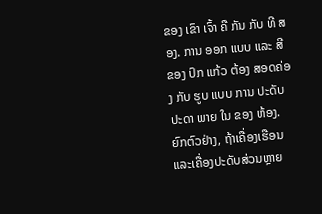ຂອງ ເຂົາ ເຈົ້າ ຄື ກັນ ກັບ ທີ ສອງ. ການ ອອກ ແບບ ແລະ ສີ ຂອງ ປົກ ແກ້ວ ຕ້ອງ ສອດຄ່ອງ ກັບ ຮູບ ແບບ ການ ປະດັບ ປະດາ ພາຍ ໃນ ຂອງ ຫ້ອງ. ຍົກຕົວຢ່າງ, ຖ້າເຄື່ອງເຮືອນແລະເຄື່ອງປະດັບສ່ວນຫຼາຍ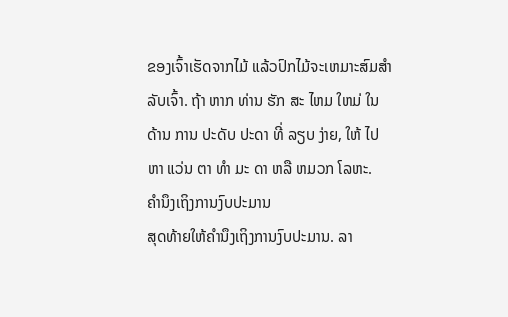ຂອງເຈົ້າເຮັດຈາກໄມ້ ແລ້ວປົກໄມ້ຈະເຫມາະສົມສໍາລັບເຈົ້າ. ຖ້າ ຫາກ ທ່ານ ຮັກ ສະ ໄຫມ ໃຫມ່ ໃນ ດ້ານ ການ ປະດັບ ປະດາ ທີ່ ລຽບ ງ່າຍ, ໃຫ້ ໄປ ຫາ ແວ່ນ ຕາ ທໍາ ມະ ດາ ຫລື ຫມວກ ໂລຫະ.
ຄໍານຶງເຖິງການງົບປະມານ
ສຸດທ້າຍໃຫ້ຄໍານຶງເຖິງການງົບປະມານ. ລາ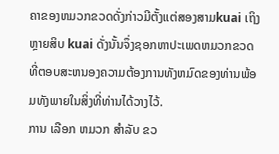ຄາຂອງຫມວກຂວດດັ່ງກ່າວມີຕັ້ງແຕ່ສອງສາມkuai ເຖິງຫຼາຍສິບ kuai ດັ່ງນັ້ນຈຶ່ງຊອກຫາປະເພດຫມວກຂວດທີ່ຕອບສະຫນອງຄວາມຕ້ອງການທັງຫມົດຂອງທ່ານພ້ອມທັງພາຍໃນສິ່ງທີ່ທ່ານໄດ້ວາງໄວ້.
ການ ເລືອກ ຫມວກ ສໍາລັບ ຂວ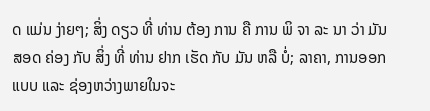ດ ແມ່ນ ງ່າຍໆ; ສິ່ງ ດຽວ ທີ່ ທ່ານ ຕ້ອງ ການ ຄື ການ ພິ ຈາ ລະ ນາ ວ່າ ມັນ ສອດ ຄ່ອງ ກັບ ສິ່ງ ທີ່ ທ່ານ ຢາກ ເຮັດ ກັບ ມັນ ຫລື ບໍ່; ລາຄາ, ການອອກແບບ ແລະ ຊ່ອງຫວ່າງພາຍໃນຈະ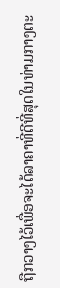ຖືກວາງໄວ້ເພື່ອຈະໄດ້ລາຄາທີ່ດີທີ່ສຸດໃນທ່າມກາງຕະ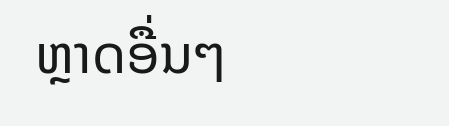ຫຼາດອື່ນໆ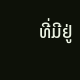ທີ່ມີຢູ່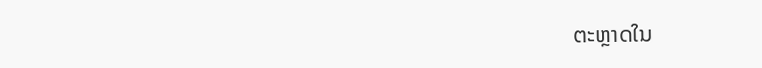ຕະຫຼາດໃນ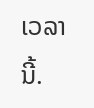ເວລານີ້.